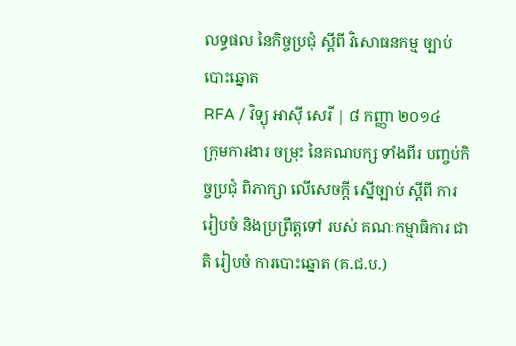លទ្ធផល នៃកិច្ចប្រជុំ ស្ដីពី វិសោធនកម្ម ច្បាប់បោះឆ្នោត
RFA / វិទ្យុ អាស៊ី សេរី | ៨ កញ្ញា ២០១៤
ក្រុមការងារ ចម្រុះ នៃគណបក្ស ទាំងពីរ បញ្ចប់កិច្ចប្រជុំ ពិភាក្សា លើសេចក្ដី ស្នើច្បាប់ ស្ដីពី ការរៀបចំ និងប្រព្រឹត្តទៅ របស់ គណៈកម្មាធិការ ជាតិ រៀបចំ ការបោះឆ្នោត (គ.ជ.ប.)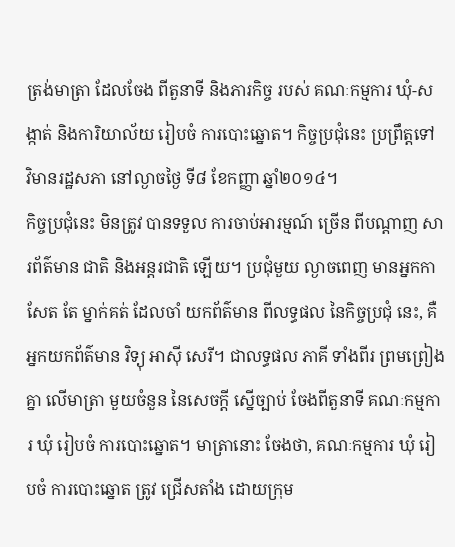ត្រង់មាត្រា ដែលចែង ពីតួនាទី និងភារកិច្ច របស់ គណៈកម្មការ ឃុំ-សង្កាត់ និងការិយាល័យ រៀបចំ ការបោះឆ្នោត។ កិច្ចប្រជុំនេះ ប្រព្រឹត្តទៅ វិមានរដ្ឋសភា នៅល្ងាចថ្ងៃ ទី៨ ខែកញ្ញា ឆ្នាំ២០១៤។
កិច្ចប្រជុំនេះ មិនត្រូវ បានទទួល ការចាប់អារម្មណ៍ ច្រើន ពីបណ្ដាញ សារព័ត៌មាន ជាតិ និងអន្តរជាតិ ឡើយ។ ប្រជុំមួយ ល្ងាចពេញ មានអ្នកកាសែត តែ ម្នាក់គត់ ដែលចាំ យកព័ត៌មាន ពីលទ្ធផល នៃកិច្ចប្រជុំ នេះ, គឺ អ្នកយកព័ត៌មាន វិទ្យុ អាស៊ី សេរី។ ជាលទ្ធផល ភាគី ទាំងពីរ ព្រមព្រៀងគ្នា លើមាត្រា មួយចំនួន នៃសេចក្ដី ស្នើច្បាប់ ចែងពីតួនាទី គណៈកម្មការ ឃុំ រៀបចំ ការបោះឆ្នោត។ មាត្រានោះ ចែងថា, គណៈកម្មការ ឃុំ រៀបចំ ការបោះឆ្នោត ត្រូវ ជ្រើសតាំង ដោយក្រុម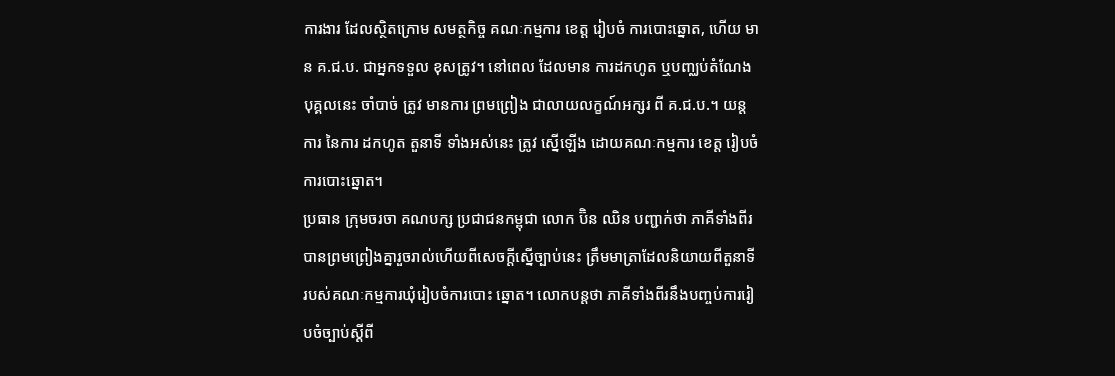ការងារ ដែលស្ថិតក្រោម សមត្ថកិច្ច គណៈកម្មការ ខេត្ត រៀបចំ ការបោះឆ្នោត, ហើយ មាន គ.ជ.ប. ជាអ្នកទទួល ខុសត្រូវ។ នៅពេល ដែលមាន ការដកហូត ឬបញ្ឈប់តំណែង បុគ្គលនេះ ចាំបាច់ ត្រូវ មានការ ព្រមព្រៀង ជាលាយលក្ខណ៍អក្សរ ពី គ.ជ.ប.។ យន្តការ នៃការ ដកហូត តួនាទី ទាំងអស់នេះ ត្រូវ ស្នើឡើង ដោយគណៈកម្មការ ខេត្ត រៀបចំ ការបោះឆ្នោត។
ប្រធាន ក្រុមចរចា គណបក្ស ប្រជាជនកម្ពុជា លោក ប៊ិន ឈិន បញ្ជាក់ថា ភាគីទាំងពីរបានព្រមព្រៀងគ្នារួចរាល់ហើយពីសេចក្ដីស្នើច្បាប់នេះ ត្រឹមមាត្រាដែលនិយាយពីតួនាទីរបស់គណៈកម្មការឃុំរៀបចំការបោះ ឆ្នោត។ លោកបន្តថា ភាគីទាំងពីរនឹងបញ្ចប់ការរៀបចំច្បាប់ស្ដីពី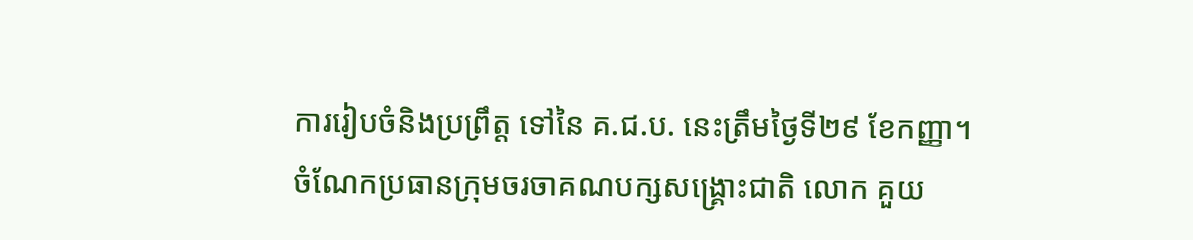ការរៀបចំនិងប្រព្រឹត្ត ទៅនៃ គ.ជ.ប. នេះត្រឹមថ្ងៃទី២៩ ខែកញ្ញា។
ចំណែកប្រធានក្រុមចរចាគណបក្សសង្គ្រោះជាតិ លោក គួយ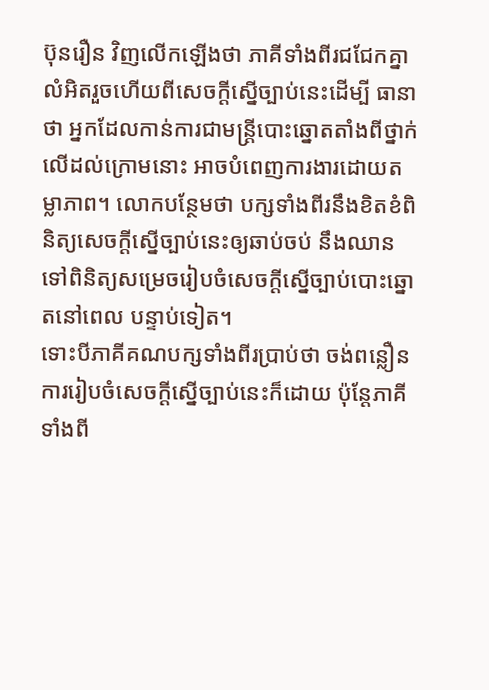ប៊ុនរឿន វិញលើកឡើងថា ភាគីទាំងពីរជជែកគ្នាលំអិតរួចហើយពីសេចក្ដីស្នើច្បាប់នេះដើម្បី ធានាថា អ្នកដែលកាន់ការជាមន្ត្រីបោះឆ្នោតតាំងពីថ្នាក់លើដល់ក្រោមនោះ អាចបំពេញការងារដោយតម្លាភាព។ លោកបន្ថែមថា បក្សទាំងពីរនឹងខិតខំពិនិត្យសេចក្ដីស្នើច្បាប់នេះឲ្យឆាប់ចប់ នឹងឈានទៅពិនិត្យសម្រេចរៀបចំសេចក្ដីស្នើច្បាប់បោះឆ្នោតនៅពេល បន្ទាប់ទៀត។
ទោះបីភាគីគណបក្សទាំងពីរប្រាប់ថា ចង់ពន្លឿនការរៀបចំសេចក្ដីស្នើច្បាប់នេះក៏ដោយ ប៉ុន្តែភាគីទាំងពី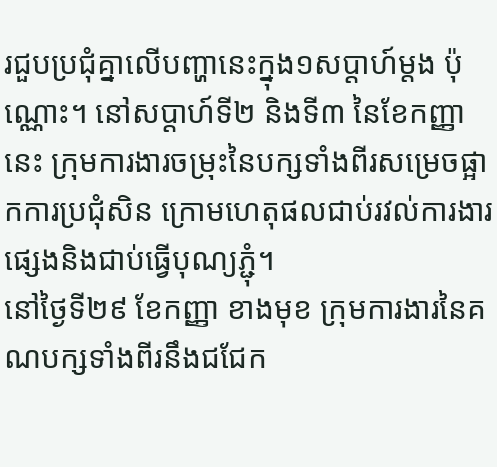រជួបប្រជុំគ្នាលើបញ្ហានេះក្នុង១សប្ដាហ៍ម្ដង ប៉ុណ្ណោះ។ នៅសប្ដាហ៍ទី២ និងទី៣ នៃខែកញ្ញា នេះ ក្រុមការងារចម្រុះនៃបក្សទាំងពីរសម្រេចផ្អាកការប្រជុំសិន ក្រោមហេតុផលជាប់រវល់ការងារផ្សេងនិងជាប់ធ្វើបុណ្យភ្ជុំ។
នៅថ្ងៃទី២៩ ខែកញ្ញា ខាងមុខ ក្រុមការងារនៃគណបក្សទាំងពីរនឹងជជែក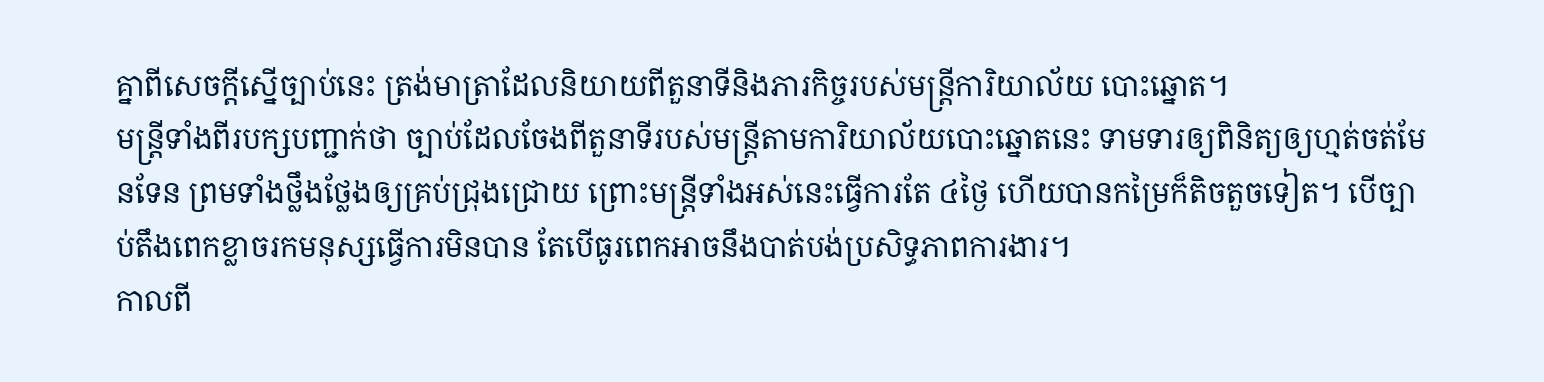គ្នាពីសេចក្ដីស្នើច្បាប់នេះ ត្រង់មាត្រាដែលនិយាយពីតួនាទីនិងភារកិច្ចរបស់មន្ត្រីការិយាល័យ បោះឆ្នោត។
មន្ត្រីទាំងពីរបក្សបញ្ជាក់ថា ច្បាប់ដែលចែងពីតួនាទីរបស់មន្ត្រីតាមការិយាល័យបោះឆ្នោតនេះ ទាមទារឲ្យពិនិត្យឲ្យហ្មត់ចត់មែនទែន ព្រមទាំងថ្លឹងថ្លែងឲ្យគ្រប់ជ្រុងជ្រោយ ព្រោះមន្ត្រីទាំងអស់នេះធ្វើការតែ ៤ថ្ងៃ ហើយបានកម្រៃក៏តិចតួចទៀត។ បើច្បាប់តឹងពេកខ្លាចរកមនុស្សធ្វើការមិនបាន តែបើធូរពេកអាចនឹងបាត់បង់ប្រសិទ្ធភាពការងារ។
កាលពី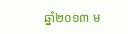ឆ្នាំ២០១៣ ម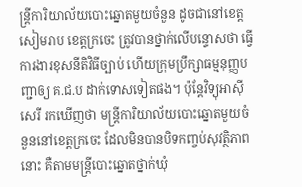ន្ត្រីការិយាល័យបោះឆ្នោតមួយចំនួន ដូចជានៅខេត្តសៀមរាប ខេត្តក្រចេះ ត្រូវបានថ្នាក់លើបន្ទោសថា ធ្វើការងារខុសនីតិវិធីច្បាប់ ហើយក្រុមប្រឹក្សាធម្មនុញ្ញបញ្ជាឲ្យ គ.ជ.ប ដាក់ទោសទៀតផង។ ប៉ុន្តែវិទ្យុអាស៊ីសេរី រកឃើញថា មន្ត្រីការិយាល័យបោះឆ្នោតមួយចំនួននៅខេត្តក្រចេះ ដែលមិនបានបិទកញ្ចប់សុវត្ថិភាពនោះ គឺតាមមន្ត្រីបោះឆ្នោតថ្នាក់ឃុំ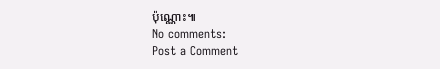ប៉ុណ្ណោះ៕
No comments:
Post a Comment